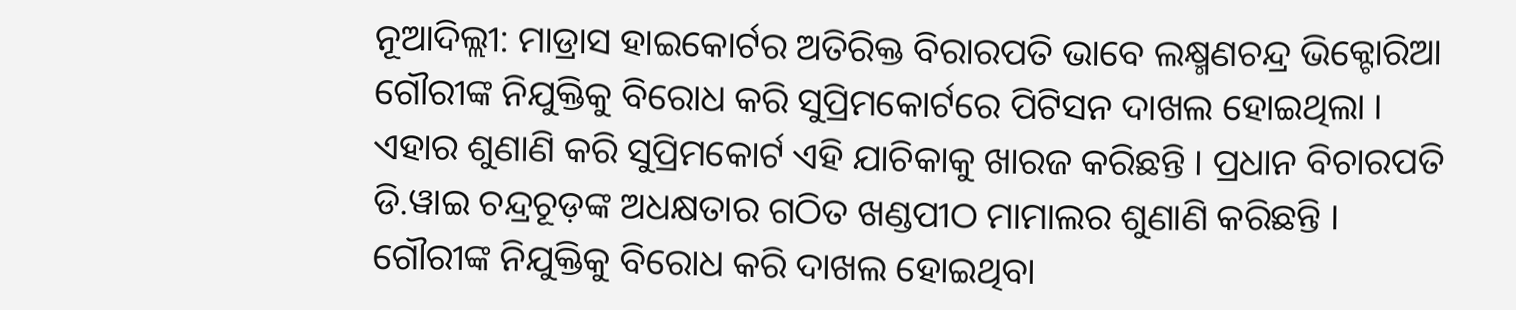ନୂଆଦିଲ୍ଲୀ: ମାଡ୍ରାସ ହାଇକୋର୍ଟର ଅତିରିକ୍ତ ବିରାରପତି ଭାବେ ଲକ୍ଷ୍ମଣଚନ୍ଦ୍ର ଭିକ୍ଟୋରିଆ ଗୌରୀଙ୍କ ନିଯୁକ୍ତିକୁ ବିରୋଧ କରି ସୁପ୍ରିମକୋର୍ଟରେ ପିଟିସନ ଦାଖଲ ହୋଇଥିଲା । ଏହାର ଶୁଣାଣି କରି ସୁପ୍ରିମକୋର୍ଟ ଏହି ଯାଚିକାକୁ ଖାରଜ କରିଛନ୍ତି । ପ୍ରଧାନ ବିଚାରପତି ଡି.ୱାଇ ଚନ୍ଦ୍ରଚୂଡ଼ଙ୍କ ଅଧକ୍ଷତାର ଗଠିତ ଖଣ୍ଡପୀଠ ମାମାଲର ଶୁଣାଣି କରିଛନ୍ତି । ଗୌରୀଙ୍କ ନିଯୁକ୍ତିକୁ ବିରୋଧ କରି ଦାଖଲ ହୋଇଥିବା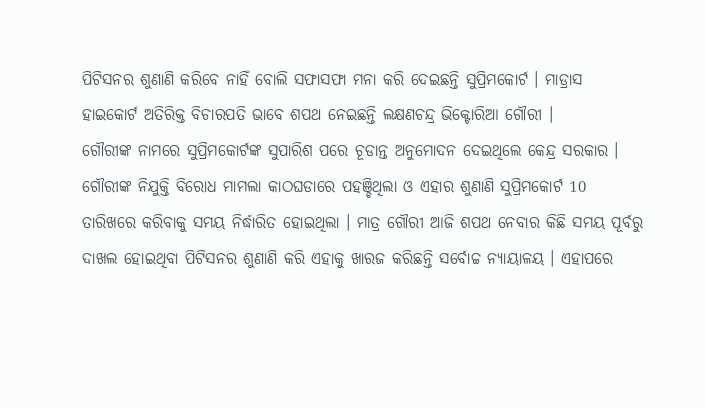ପିଟିସନର ଶୁଣାଣି କରିବେ ନାହିଁ ବୋଲି ସଫାସଫା ମନା କରି ଦେଇଛନ୍ତି ସୁପ୍ରିମକୋର୍ଟ । ମାଡ୍ରାସ ହାଇକୋର୍ଟ ଅତିରିକ୍ତ ବିଚାରପତି ଭାବେ ଶପଥ ନେଇଛନ୍ତି ଲକ୍ଷଣଚନ୍ଦ୍ର ଭିକ୍ଟୋରିଆ ଗୌରୀ ।
ଗୌରୀଙ୍କ ନାମରେ ସୁପ୍ରିମକୋର୍ଟଙ୍କ ସୁପାରିଶ ପରେ ଚୂଡାନ୍ତ ଅନୁମୋଦନ ଦେଇଥିଲେ କେନ୍ଦ୍ର ସରକାର । ଗୌରୀଙ୍କ ନିଯୁକ୍ତି ବିରୋଧ ମାମଲା କାଠଘଡାରେ ପହଞ୍ଚିଥିଲା ଓ ଏହାର ଶୁଣାଣି ସୁପ୍ରିମକୋର୍ଟ 10 ତାରିଖରେ କରିବାକୁ ସମୟ ନିର୍ଦ୍ଧାରିତ ହୋଇଥିଲା । ମାତ୍ର ଗୌରୀ ଆଜି ଶପଥ ନେବାର କିଛି ସମୟ ପୂର୍ବରୁ ଦାଖଲ ହୋଇଥିବା ପିଟିସନର ଶୁଣାଣି କରି ଏହାକୁ ଖାରଜ କରିଛନ୍ତି ସର୍ବୋଚ୍ଚ ନ୍ୟାୟାଳୟ । ଏହାପରେ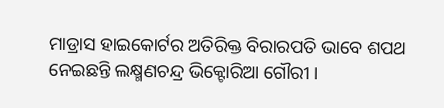ମାଡ୍ରାସ ହାଇକୋର୍ଟର ଅତିରିକ୍ତ ବିରାରପତି ଭାବେ ଶପଥ ନେଇଛନ୍ତି ଲକ୍ଷ୍ମଣଚନ୍ଦ୍ର ଭିକ୍ଟୋରିଆ ଗୌରୀ ।